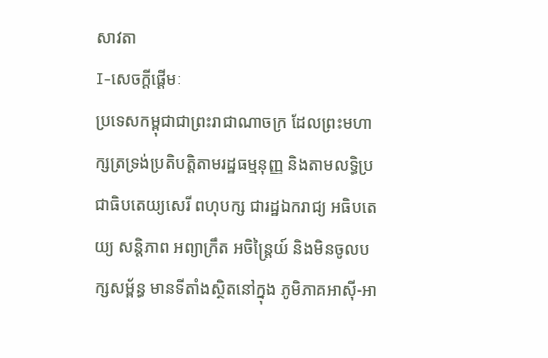សាវតា
I-សេចក្តីផ្តើមៈ
ប្រទេសកម្ពុជាជាព្រះរាជាណាចក្រ ដែលព្រះមហាក្សត្រទ្រង់ប្រតិបត្តិតាមរដ្ឋធម្មនុញ្ញ និងតាមលទ្ធិប្រជាធិបតេយ្យសេរី ពហុបក្ស ជារដ្ឋឯករាជ្យ អធិបតេយ្យ សន្តិភាព អព្យាក្រឹត អចិន្ត្រៃយ៍ និងមិនចូលបក្សសម្ព័ន្ធ មានទីតាំងស្ថិតនៅក្នុង ភូមិភាគអាស៊ី-អា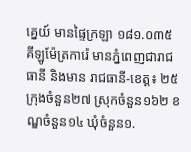គ្នេយ៍ មានផ្ទៃក្រឡា ១៨១.០៣៥ គីឡូម៉ែត្រការ៉េ មានភ្នំពេញជារាជធានី និងមាន រាជធានី-ខេត្ត៖ ២៥ ក្រុងចំនួន២៧ ស្រុកចំនួន១៦២ ខណ្ឌចំនួន១៤ ឃុំចំនួន១.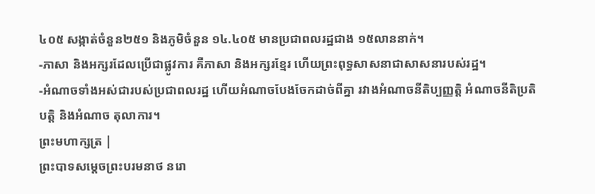៤០៥ សង្កាត់ចំនួន២៥១ និងភូមិចំនួន ១៤.៤០៥ មានប្រជាពលរដ្ឋជាង ១៥លាននាក់។
-ភាសា និងអក្សរដែលប្រើជាផ្លូវការ គឺភាសា និងអក្សរខ្មែរ ហើយព្រះពុទ្ធសាសនាជាសាសនារបស់រដ្ឋ។
-អំណាចទាំងអស់ជារបស់ប្រជាពលរដ្ឋ ហើយអំណាចបែងចែកដាច់ពីគ្នា រវាងអំណាចនីតិប្បញ្ញត្តិ អំណាចនីតិប្រតិបត្តិ និងអំណាច តុលាការ។
ព្រះមហាក្សត្រ |
ព្រះបាទសម្តេចព្រះបរមនាថ នរោ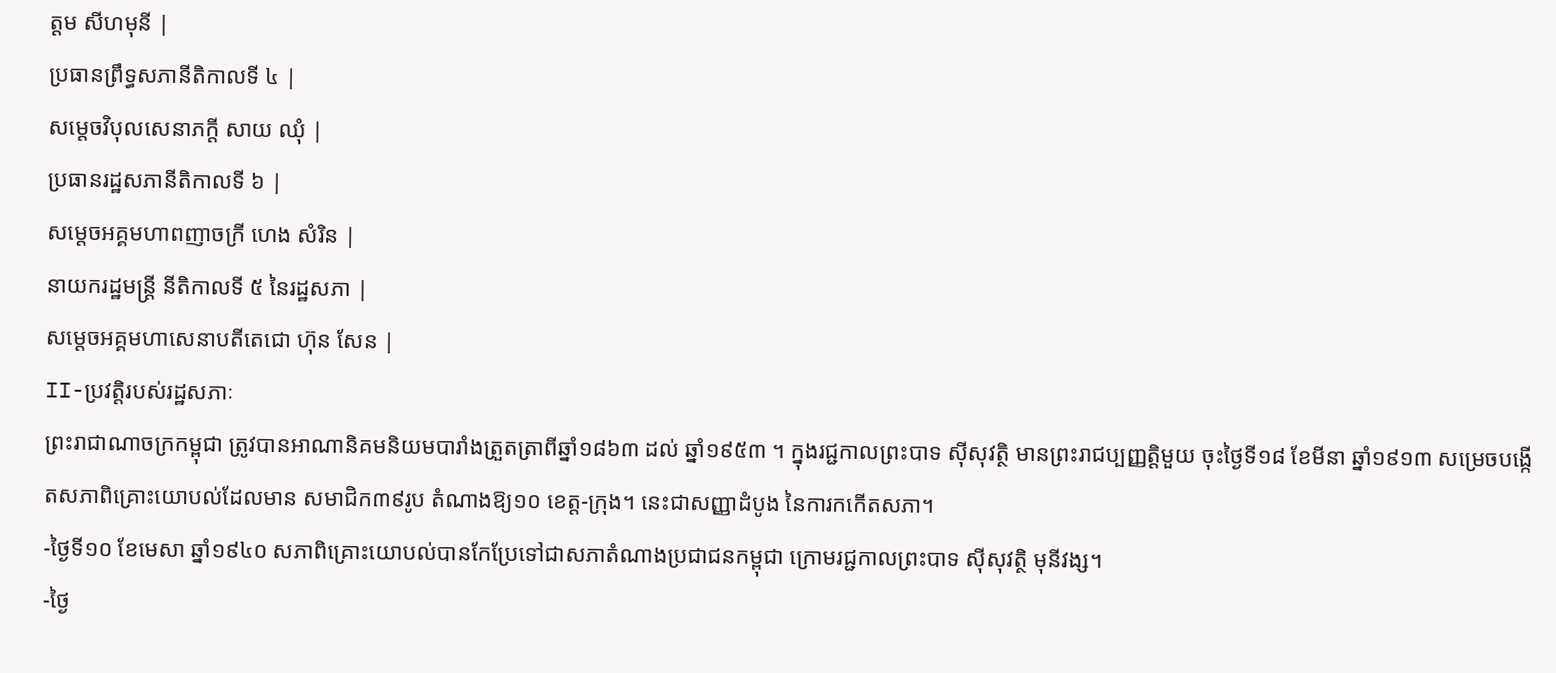ត្តម សីហមុនី |
ប្រធានព្រឹទ្ធសភានីតិកាលទី ៤ |
សម្តេចវិបុលសេនាភក្តី សាយ ឈុំ |
ប្រធានរដ្ឋសភានីតិកាលទី ៦ |
សម្តេចអគ្គមហាពញាចក្រី ហេង សំរិន |
នាយករដ្ឋមន្ត្រី នីតិកាលទី ៥ នៃរដ្ឋសភា |
សម្តេចអគ្គមហាសេនាបតីតេជោ ហ៊ុន សែន |
II-ប្រវត្តិរបស់រដ្ឋសភាៈ
ព្រះរាជាណាចក្រកម្ពុជា ត្រូវបានអាណានិគមនិយមបារាំងត្រួតត្រាពីឆ្នាំ១៨៦៣ ដល់ ឆ្នាំ១៩៥៣ ។ ក្នុងរជ្ជកាលព្រះបាទ ស៊ីសុវត្ថិ មានព្រះរាជប្បញ្ញត្តិមួយ ចុះថ្ងៃទី១៨ ខែមីនា ឆ្នាំ១៩១៣ សម្រេចបង្កើតសភាពិគ្រោះយោបល់ដែលមាន សមាជិក៣៩រូប តំណាងឱ្យ១០ ខេត្ត-ក្រុង។ នេះជាសញ្ញាដំបូង នៃការកកើតសភា។
-ថ្ងៃទី១០ ខែមេសា ឆ្នាំ១៩៤០ សភាពិគ្រោះយោបល់បានកែប្រែទៅជាសភាតំណាងប្រជាជនកម្ពុជា ក្រោមរជ្ជកាលព្រះបាទ ស៊ីសុវត្ថិ មុនីវង្ស។
-ថ្ងៃ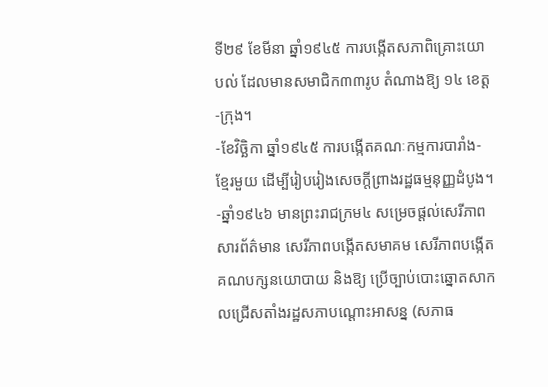ទី២៩ ខែមីនា ឆ្នាំ១៩៤៥ ការបង្កើតសភាពិគ្រោះយោបល់ ដែលមានសមាជិក៣៣រូប តំណាងឱ្យ ១៤ ខេត្ត-ក្រុង។
-ខែវិច្ឆិកា ឆ្នាំ១៩៤៥ ការបង្កើតគណៈកម្មការបារាំង-ខ្មែរមួយ ដើម្បីរៀបរៀងសេចក្តីព្រាងរដ្ឋធម្មនុញ្ញដំបូង។
-ឆ្នាំ១៩៤៦ មានព្រះរាជក្រម៤ សម្រេចផ្តល់សេរីភាពសារព័ត៌មាន សេរីភាពបង្កើតសមាគម សេរីភាពបង្កើតគណបក្សនយោបាយ និងឱ្យ ប្រើច្បាប់បោះឆ្នោតសាកលជ្រើសតាំងរដ្ឋសភាបណ្តោះអាសន្ន (សភាធ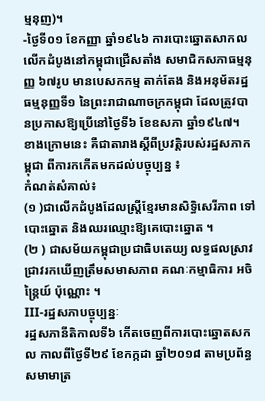ម្មនុញ)។
-ថ្ងៃទី០១ ខែកញ្ញា ឆ្នាំ១៩៤៦ ការបោះឆ្នោតសាកលលើកដំបូងនៅកម្ពុជាជ្រើសតាំង សមាជិកសភាធម្មនុញ្ញ ៦៧រូប មានបេសកកម្ម តាក់តែង និងអនុម័តរដ្ឋធម្មនុញ្ញទី១ នៃព្រះរាជាណាចក្រកម្ពុជា ដែលត្រូវបានប្រកាសឱ្យប្រើនៅថ្ងៃទី៦ ខែឧសភា ឆ្នាំ១៩៤៧។
ខាងក្រោមនេះ គឺជាតារាងស្តីពីប្រវត្តិរបស់រដ្ឋសភាកម្ពុជា ពីការកកើតមកដល់បច្ចុប្បន្ន ៖
កំណត់សំគាល់៖
(១ )ជាលើកដំបូងដែលស្ត្រីខ្មែរមានសិទ្ធិសេរីភាព ទៅបោះឆ្នោត និងឈរឈ្មោះឱ្យគេបោះឆ្នោត ។
(២ ) ជាសម័យកម្ពុជាប្រជាធិបតេយ្យ លទ្ធផលស្រាវជ្រាវរកឃើញត្រឹមសមាសភាព គណៈកម្មាធិការ អចិន្ត្រៃយ៍ ប៉ុណ្ណោះ ។
III-រដ្ឋសភាបច្ចុប្បន្នៈ
រដ្ឋសភានីតិកាលទី៦ កើតចេញពីការបោះឆ្នោតសកល កាលពីថ្ងៃទី២៩ ខែកក្កដា ឆ្នាំ២០១៨ តាមប្រព័ន្ធសមាមាត្រ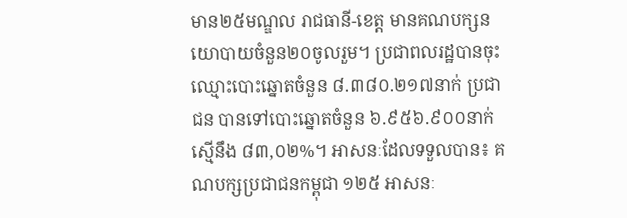មាន២៥មណ្ឌល រាជធានី-ខេត្ត មានគណបក្សនយោបាយចំនួន២០ចូលរួម។ ប្រជាពលរដ្ឋបានចុះឈ្មោះបោះឆ្នោតចំនួន ៨.៣៨០.២១៧នាក់ ប្រជាជន បានទៅបោះឆ្នោតចំនួន ៦.៩៥៦.៩០០នាក់ ស្មើនឹង ៨៣,០២%។ អាសនៈដែលទទួលបាន៖ គណបក្សប្រជាជនកម្ពុជា ១២៥ អាសនៈ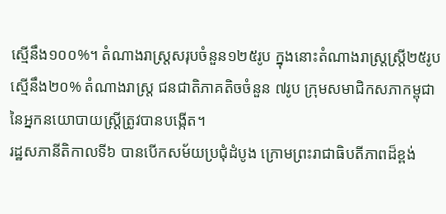ស្មើនឹង១០០%។ តំណាងរាស្រ្តសរុបចំនួន១២៥រូប ក្នុងនោះតំណាងរាស្ត្រស្ត្រី២៥រូប ស្មើនឹង២០% តំណាងរាស្រ្ត ជនជាតិភាគតិចចំនួន ៧រូប ក្រុមសមាជិកសភាកម្ពុជា នៃអ្នកនយោបាយស្រ្តីត្រូវបានបង្កើត។
រដ្ឋសភានីតិកាលទី៦ បានបើកសម័យប្រជុំដំបូង ក្រោមព្រះរាជាធិបតីភាពដ៏ខ្ពង់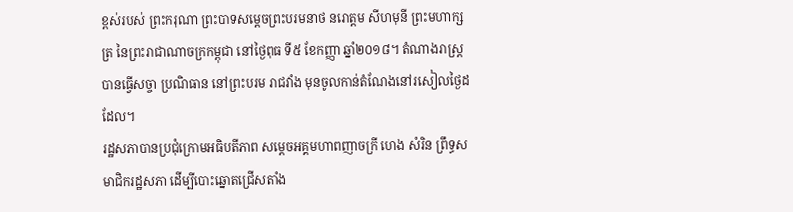ខ្ពស់របស់ ព្រះករុណា ព្រះបាទសម្តេចព្រះបរមនាថ នរោត្តម សីហមុនី ព្រះមហាក្សត្រ នៃព្រះរាជាណាចក្រកម្ពុជា នៅថ្ងៃពុធ ទី៥ ខែកញ្ញា ឆ្នាំ២០១៨។ តំណាងរាស្រ្តបានធ្វើសច្ចា ប្រណិធាន នៅព្រះបរម រាជវាំង មុនចូលកាន់តំណែងនៅរសៀលថ្ងៃដដែល។
រដ្ឋសភាបានប្រជុំក្រោមអធិបតីភាព សម្តេចអគ្គមហាពញាចក្រី ហេង សំរិន ព្រឹទ្ធសមាជិករដ្ឋសភា ដើម្បីបោះឆ្នោតជ្រើសតាំង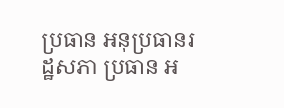ប្រធាន អនុប្រធានរដ្ឋសភា ប្រធាន អ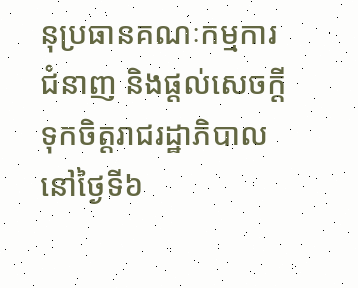នុប្រធានគណៈកម្មការជំនាញ និងផ្តល់សេចក្តីទុកចិត្តរាជរដ្ឋាភិបាល នៅថ្ងៃទី៦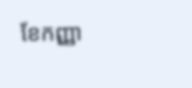ខែកញ្ញា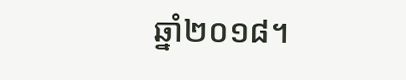ឆ្នាំ២០១៨។